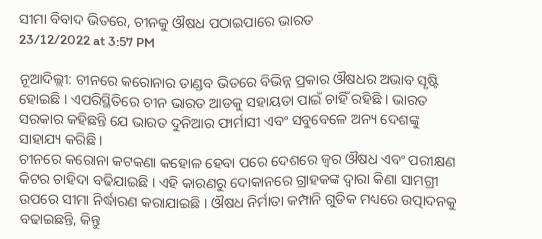ସୀମା ବିବାଦ ଭିତରେ, ଚୀନକୁ ଔଷଧ ପଠାଇପାରେ ଭାରତ
23/12/2022 at 3:57 PM

ନୂଆଦିଲ୍ଲୀ: ଚୀନରେ କରୋନାର ତାଣ୍ଡବ ଭିତରେ ବିଭିନ୍ନ ପ୍ରକାର ଔଷଧର ଅଭାବ ସୃଷ୍ଟି ହୋଇଛି । ଏପରିସ୍ଥିତିରେ ଚୀନ ଭାରତ ଆଡକୁ ସହାୟତା ପାଇଁ ଚାହିଁ ରହିଛି । ଭାରତ ସରକାର କହିଛନ୍ତି ଯେ ଭାରତ ଦୁନିଆର ଫାର୍ମାସୀ ଏବଂ ସବୁବେଳେ ଅନ୍ୟ ଦେଶଙ୍କୁ ସାହାଯ୍ୟ କରିଛି ।
ଚୀନରେ କରୋନା କଟକଣା କହୋଳ ହେବା ପରେ ଦେଶରେ ଜ୍ୱର ଔଷଧ ଏବଂ ପରୀକ୍ଷଣ କିଟର ଚାହିଦା ବଢିଯାଇଛି । ଏହି କାରଣରୁ ଦୋକାନରେ ଗ୍ରାହକଙ୍କ ଦ୍ୱାରା କିଣା ସାମଗ୍ରୀ ଉପରେ ସୀମା ନିର୍ଦ୍ଧାରଣ କରାଯାଇଛି । ଔଷଧ ନିର୍ମାତା କମ୍ପାନି ଗୁଡିକ ମଧ୍ୟରେ ଉତ୍ପାଦନକୁ ବଢାଇଛନ୍ତି, କିନ୍ତୁ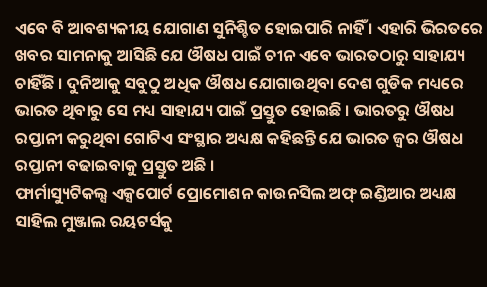ଏବେ ବି ଆବଶ୍ୟକୀୟ ଯୋଗାଣ ସୁନିଶ୍ଚିତ ହୋଇପାରି ନାହିଁ । ଏହାରି ଭିରତରେ ଖବର ସାମନାକୁ ଆସିଛି ଯେ ଔଷଧ ପାଇଁ ଚୀନ ଏବେ ଭାରତଠାରୁ ସାହାଯ୍ୟ ଚାହିଁଛି । ଦୁନିଆକୁ ସବୁଠୁ ଅଧିକ ଔଷଧ ଯୋଗାଉଥିବା ଦେଶ ଗୁଡିକ ମଧ୍ୟରେ ଭାରତ ଥିବାରୁ ସେ ମଧ୍ୟ ସାହାଯ୍ୟ ପାଇଁ ପ୍ରସ୍ତୁତ ହୋଇଛି । ଭାରତରୁ ଔଷଧ ରପ୍ତାନୀ କରୁଥିବା ଗୋଟିଏ ସଂସ୍ଥାର ଅଧ୍ୟକ୍ଷ କହିଛନ୍ତି ଯେ ଭାରତ ଜ୍ୱର ଔଷଧ ରପ୍ତାନୀ ବଢାଇବାକୁ ପ୍ରସ୍ତୁତ ଅଛି ।
ଫାର୍ମାସ୍ୟୁଟିକଲ୍ସ ଏକ୍ସପୋର୍ଟ ପ୍ରୋମୋଶନ କାଉନସିଲ ଅଫ୍ ଇଣ୍ଡିଆର ଅଧ୍ୟକ୍ଷ ସାହିଲ ମୁଞ୍ଜାଲ ରୟଟର୍ସକୁ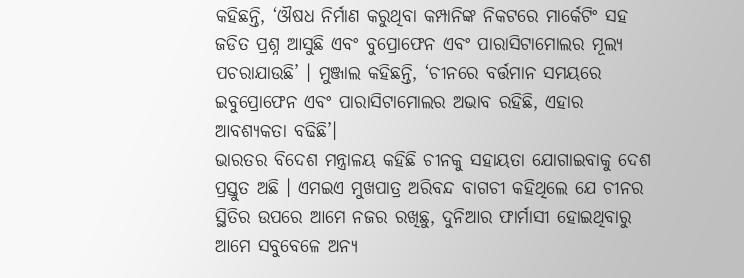କହିଛନ୍ତି, ‘ଔଷଧ ନିର୍ମାଣ କରୁଥିବା କମ୍ପାନିଙ୍କ ନିକଟରେ ମାର୍କେଟିଂ ସହ ଜଡିତ ପ୍ରଶ୍ନ ଆସୁଛି ଏବଂ ବୁପ୍ରୋଫେନ ଏବଂ ପାରାସିଟାମୋଲର ମୂଲ୍ୟ ପଚରାଯାଉଛି’ । ମୁଞ୍ଜାଲ କହିଛନ୍ତି, ‘ଚୀନରେ ବର୍ତ୍ତମାନ ସମୟରେ ଇବୁପ୍ରୋଫେନ ଏବଂ ପାରାସିଟାମୋଲର ଅଭାବ ରହିଛି, ଏହାର ଆବଶ୍ୟକତା ବଢିଛି’।
ଭାରତର ବିଦେଶ ମନ୍ତ୍ରାଳୟ କହିଛି ଚୀନକୁ ସହାୟତା ଯୋଗାଇବାକୁ ଦେଶ ପ୍ରସ୍ତୁତ ଅଛି । ଏମଇଏ ମୁଖପାତ୍ର ଅରିବନ୍ଦ ବାଗଚୀ କହିଥିଲେ ଯେ ଚୀନର ସ୍ଥିତିର ଉପରେ ଆମେ ନଜର ରଖିଛୁ, ଦୁନିଆର ଫାର୍ମାସୀ ହୋଇଥିବାରୁ ଆମେ ସବୁବେଳେ ଅନ୍ୟ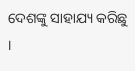ଦେଶଙ୍କୁ ସାହାଯ୍ୟ କରିଛୁ ।